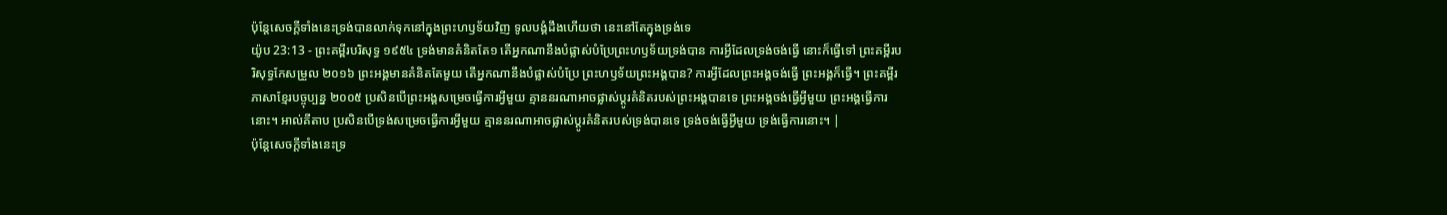ប៉ុន្តែសេចក្ដីទាំងនេះទ្រង់បានលាក់ទុកនៅក្នុងព្រះហឫទ័យវិញ ទូលបង្គំដឹងហើយថា នេះនៅតែក្នុងទ្រង់ទេ
យ៉ូប 23:13 - ព្រះគម្ពីរបរិសុទ្ធ ១៩៥៤ ទ្រង់មានគំនិតតែ១ តើអ្នកណានឹងបំផ្លាស់បំប្រែព្រះហឫទ័យទ្រង់បាន ការអ្វីដែលទ្រង់ចង់ធ្វើ នោះក៏ធ្វើទៅ ព្រះគម្ពីរបរិសុទ្ធកែសម្រួល ២០១៦ ព្រះអង្គមានគំនិតតែមួយ តើអ្នកណានឹងបំផ្លាស់បំប្រែ ព្រះហឫទ័យព្រះអង្គបាន? ការអ្វីដែលព្រះអង្គចង់ធ្វើ ព្រះអង្គក៏ធ្វើ។ ព្រះគម្ពីរភាសាខ្មែរបច្ចុប្បន្ន ២០០៥ ប្រសិនបើព្រះអង្គសម្រេចធ្វើការអ្វីមួយ គ្មាននរណាអាចផ្លាស់ប្ដូរគំនិតរបស់ព្រះអង្គបានទេ ព្រះអង្គចង់ធ្វើអ្វីមួយ ព្រះអង្គធ្វើការនោះ។ អាល់គីតាប ប្រសិនបើទ្រង់សម្រេចធ្វើការអ្វីមួយ គ្មាននរណាអាចផ្លាស់ប្ដូរគំនិតរបស់ទ្រង់បានទេ ទ្រង់ចង់ធ្វើអ្វីមួយ ទ្រង់ធ្វើការនោះ។ |
ប៉ុន្តែសេចក្ដីទាំងនេះទ្រ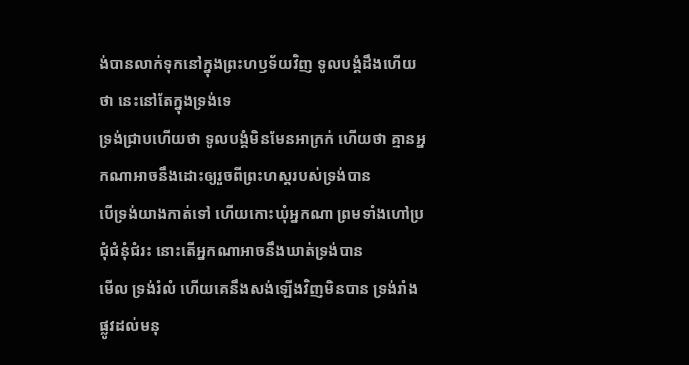ង់បានលាក់ទុកនៅក្នុងព្រះហឫទ័យវិញ ទូលបង្គំដឹងហើយថា នេះនៅតែក្នុងទ្រង់ទេ
ទ្រង់ជ្រាបហើយថា ទូលបង្គំមិនមែនអាក្រក់ ហើយថា គ្មានអ្នកណាអាចនឹងដោះឲ្យរួចពីព្រះហស្តរបស់ទ្រង់បាន
បើទ្រង់យាងកាត់ទៅ ហើយកោះឃុំអ្នកណា ព្រមទាំងហៅប្រជុំជំនុំជំរះ នោះតើអ្នកណាអាចនឹងឃាត់ទ្រង់បាន
មើល ទ្រង់រំលំ ហើយគេនឹងសង់ឡើងវិញមិនបាន ទ្រង់រាំងផ្លូវដល់មនុ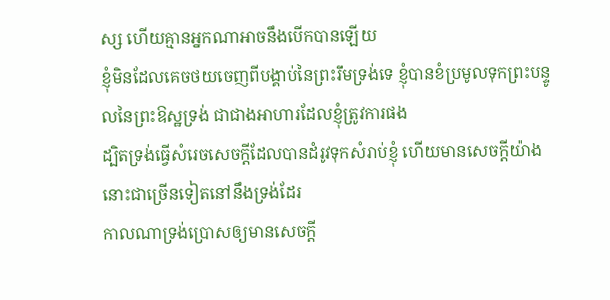ស្ស ហើយគ្មានអ្នកណាអាចនឹងបើកបានឡើយ
ខ្ញុំមិនដែលគេចថយចេញពីបង្គាប់នៃព្រះរឹមទ្រង់ទេ ខ្ញុំបានខំប្រមូលទុកព្រះបន្ទូលនៃព្រះឱស្ឋទ្រង់ ជាជាងអាហារដែលខ្ញុំត្រូវការផង
ដ្បិតទ្រង់ធ្វើសំរេចសេចក្ដីដែលបានដំរូវទុកសំរាប់ខ្ញុំ ហើយមានសេចក្ដីយ៉ាងនោះជាច្រើនទៀតនៅនឹងទ្រង់ដែរ
កាលណាទ្រង់ប្រោសឲ្យមានសេចក្ដី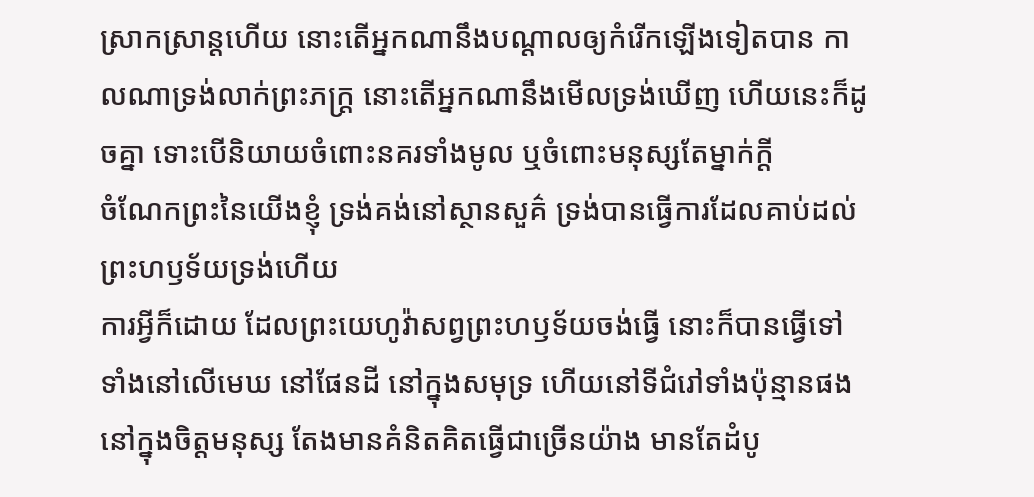ស្រាកស្រាន្តហើយ នោះតើអ្នកណានឹងបណ្តាលឲ្យកំរើកឡើងទៀតបាន កាលណាទ្រង់លាក់ព្រះភក្ត្រ នោះតើអ្នកណានឹងមើលទ្រង់ឃើញ ហើយនេះក៏ដូចគ្នា ទោះបើនិយាយចំពោះនគរទាំងមូល ឬចំពោះមនុស្សតែម្នាក់ក្តី
ចំណែកព្រះនៃយើងខ្ញុំ ទ្រង់គង់នៅស្ថានសួគ៌ ទ្រង់បានធ្វើការដែលគាប់ដល់ព្រះហឫទ័យទ្រង់ហើយ
ការអ្វីក៏ដោយ ដែលព្រះយេហូវ៉ាសព្វព្រះហឫទ័យចង់ធ្វើ នោះក៏បានធ្វើទៅ ទាំងនៅលើមេឃ នៅផែនដី នៅក្នុងសមុទ្រ ហើយនៅទីជំរៅទាំងប៉ុន្មានផង
នៅក្នុងចិត្តមនុស្ស តែងមានគំនិតគិតធ្វើជាច្រើនយ៉ាង មានតែដំបូ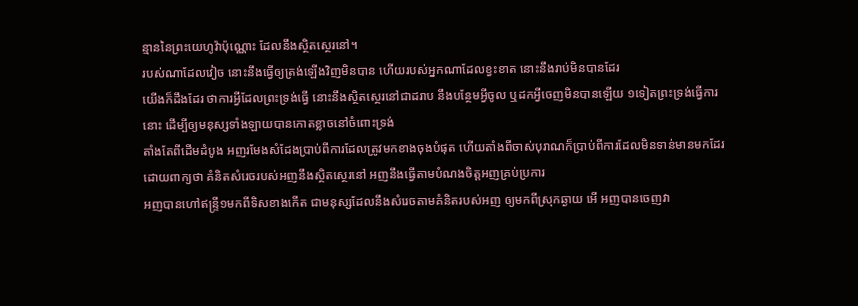ន្មាននៃព្រះយេហូវ៉ាប៉ុណ្ណោះ ដែលនឹងស្ថិតស្ថេរនៅ។
របស់ណាដែលវៀច នោះនឹងធ្វើឲ្យត្រង់ឡើងវិញមិនបាន ហើយរបស់អ្នកណាដែលខ្វះខាត នោះនឹងរាប់មិនបានដែរ
យើងក៏ដឹងដែរ ថាការអ្វីដែលព្រះទ្រង់ធ្វើ នោះនឹងស្ថិតស្ថេរនៅជាដរាប នឹងបន្ថែមអ្វីចូល ឬដកអ្វីចេញមិនបានឡើយ ១ទៀតព្រះទ្រង់ធ្វើការនោះ ដើម្បីឲ្យមនុស្សទាំងឡាយបានកោតខ្លាចនៅចំពោះទ្រង់
តាំងតែពីដើមដំបូង អញរមែងសំដែងប្រាប់ពីការដែលត្រូវមកខាងចុងបំផុត ហើយតាំងពីចាស់បុរាណក៏ប្រាប់ពីការដែលមិនទាន់មានមកដែរ ដោយពាក្យថា គំនិតសំរេចរបស់អញនឹងស្ថិតស្ថេរនៅ អញនឹងធ្វើតាមបំណងចិត្តអញគ្រប់ប្រការ
អញបានហៅឥន្ទ្រី១មកពីទិសខាងកើត ជាមនុស្សដែលនឹងសំរេចតាមគំនិតរបស់អញ ឲ្យមកពីស្រុកឆ្ងាយ អើ អញបានចេញវា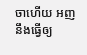ចាហើយ អញនឹងធ្វើឲ្យ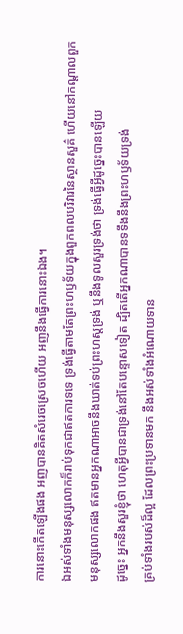ការនោះកើតឡើងផង អញបានគិតសំរេចស្រេចហើយ អញនឹងធ្វើការនោះឯង។
ឯអស់ទាំងមនុស្សលោកក៏រាប់ទុកជាឥតការទទេ ទ្រង់ធ្វើតាមតែព្រះហឫទ័យក្នុងពួកពលបរិវារនៃស្ថានសួគ៌ ហើយនៅកណ្តាលពួកមនុស្សលោកផង ឥតមានអ្នកណាអាចនឹងឃាត់ទប់ព្រះហស្តទ្រង់ ឬនឹងទូលសួរទ្រង់ថា ទ្រង់ធ្វើអ្វីដូច្នេះបានឡើយ
ដូច្នេះ អ្នកនឹងសួរខ្ញុំថា ហេតុអ្វីបានជាទ្រង់នៅតែបន្ទោសទៀត ដ្បិតតើអ្នកណាបានទទឹងនឹងព្រះហឫទ័យទ្រង់
គ្រប់ទាំងរបស់ដ៏ល្អ ដែលព្រះប្រទានមក នឹងអស់ទាំងអំណោយទាន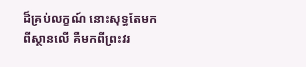ដ៏គ្រប់លក្ខណ៍ នោះសុទ្ធតែមកពីស្ថានលើ គឺមកពីព្រះវរ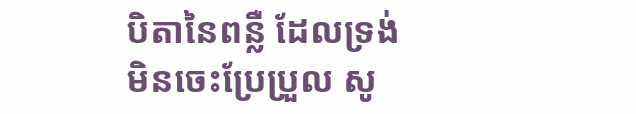បិតានៃពន្លឺ ដែលទ្រង់មិនចេះប្រែប្រួល សូ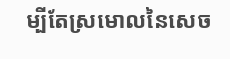ម្បីតែស្រមោលនៃសេច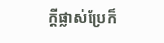ក្ដីផ្លាស់ប្រែក៏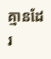គ្មានដែរ